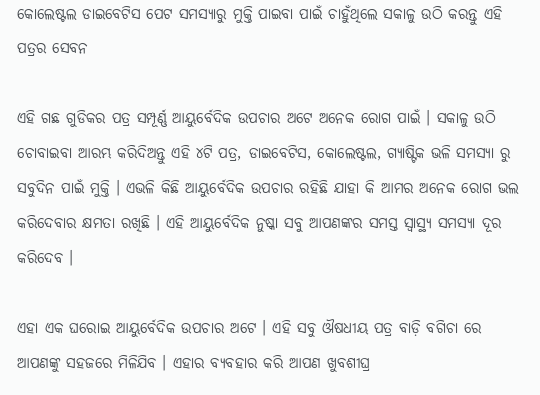କୋଲେଷ୍ଟଲ ଡାଇବେଟିସ ପେଟ ସମସ୍ୟାରୁ ମୁକ୍ତି ପାଇବା ପାଇଁ ଚାହୁଁଥିଲେ ସକାଳୁ ଉଠି କରନ୍ତୁ ଏହି ପତ୍ରର ସେବନ

ଏହି ଗଛ ଗୁଡିକର ପତ୍ର ସମ୍ପୂର୍ଣ୍ଣ ଆୟୁର୍ବେଦିକ ଉପଚାର ଅଟେ ଅନେକ ରୋଗ ପାଇଁ । ସକାଳୁ ଉଠି ଚୋବାଇବା ଆରମ୍ଭ କରିଦିଅନ୍ତୁ ଏହି ୪ଟି ପତ୍ର, ଡାଇବେଟିସ, କୋଲେଷ୍ଟଲ, ଗ୍ୟାଷ୍ଟିକ ଭଳି ସମସ୍ୟା ରୁ ସବୁଦିନ ପାଇଁ ମୁକ୍ତି । ଏଭଳି କିଛି ଆୟୁର୍ବେଦିକ ଉପଚାର ରହିଛି ଯାହା କି ଆମର ଅନେକ ରୋଗ ଭଲ କରିଦେବାର କ୍ଷମତା ରଖିଛି । ଏହି ଆୟୁର୍ବେଦିକ ନୁଷ୍କା ସବୁ ଆପଣଙ୍କର ସମସ୍ତ ସ୍ଵାସ୍ଥ୍ୟ ସମସ୍ୟା ଦୂର କରିଦେବ ।

ଏହା ଏକ ଘରୋଇ ଆୟୁର୍ବେଦିକ ଉପଚାର ଅଟେ । ଏହି ସବୁ ଔଷଧୀୟ ପତ୍ର ବାଡ଼ି ବଗିଚା ରେ ଆପଣଙ୍କୁ ସହଜରେ ମିଳିଯିବ । ଏହାର ବ୍ୟବହାର କରି ଆପଣ ଖୁବଶୀଘ୍ର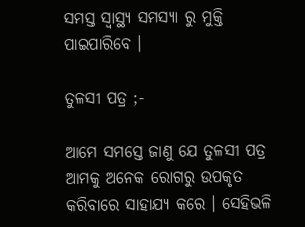ସମସ୍ତ ସ୍ୱାସ୍ଥ୍ୟ ସମସ୍ୟା ରୁ ମୁକ୍ତି ପାଇପାରିବେ ।

ତୁଳସୀ ପତ୍ର ;-

ଆମେ ସମସ୍ତେ ଜାଣୁ ଯେ ତୁଳସୀ ପତ୍ର ଆମକୁ ଅନେକ ରୋଗରୁ ଉପକୃତ କରିବାରେ ସାହାଯ୍ୟ କରେ । ସେହିଭଳି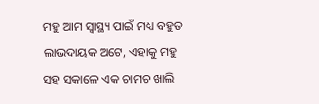ମହୁ ଆମ ସ୍ୱାସ୍ଥ୍ୟ ପାଇଁ ମଧ୍ୟ ବହୁତ ଲାଭଦାୟକ ଅଟେ, ଏହାକୁ ମହୁ ସହ ସକାଳେ ଏକ ଚାମଚ ଖାଲି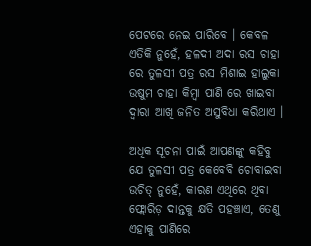ପେଟରେ ନେଇ ପାରିବେ । କେବଳ ଏତିକି ନୁହେଁ, ହଳଦୀ ଅଦା ରସ ଚାହା ରେ ତୁଳସୀ ପତ୍ର ରସ ମିଶାଇ ହାଲୁକା ଉଷୁମ ଚାହା କିମ୍ବା ପାଣି ରେ ଖାଇବା ଦ୍ୱାରା ଆଖି ଜନିତ ଅସୁବିଧା କରିଥାଏ ।

ଅଧିକ ସୂଚନା ପାଇଁ ଆପଣଙ୍କୁ କହିବୁ ଯେ ତୁଳସୀ ପତ୍ର କେବେବି ଚୋବାଇବା ଉଚିତ୍ ନୁହେଁ, କାରଣ ଏଥିରେ ଥିବା ଫ୍ଲୋରିଡ଼ ଦାନ୍ତକୁ କ୍ଷତି ପହଞ୍ଚାଏ, ତେଣୁ ଏହାକୁ ପାଣିରେ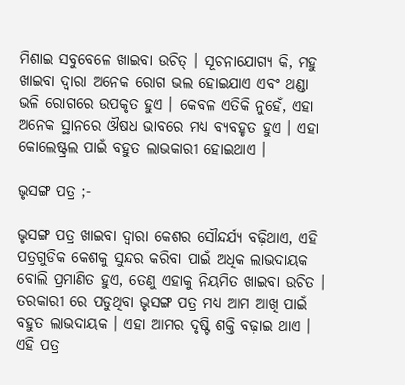ମିଶାଇ ସବୁବେଳେ ଖାଇବା ଉଚିତ୍ । ସୂଚନାଯୋଗ୍ୟ କି, ମହୁ ଖାଇବା ଦ୍ୱାରା ଅନେକ ରୋଗ ଭଲ ହୋଇଯାଏ ଏବଂ ଥଣ୍ଡା ଭଳି ରୋଗରେ ଉପକୃତ ହୁଏ । କେବଳ ଏତିକି ନୁହେଁ, ଏହା ଅନେକ ସ୍ଥାନରେ ଔଷଧ ଭାବରେ ମଧ୍ୟ ବ୍ୟବହୃତ ହୁଏ । ଏହା କୋଲେଷ୍ଟ୍ରଲ ପାଇଁ ବହୁତ ଲାଭକାରୀ ହୋଇଥାଏ ।

ଭୃସଙ୍ଗ ପତ୍ର ;-

ଭୃସଙ୍ଗ ପତ୍ର ଖାଇବା ଦ୍ୱାରା କେଶର ସୌନ୍ଦର୍ଯ୍ୟ ବଢ଼ିଥାଏ, ଏହି ପତ୍ରଗୁଡିକ କେଶକୁ ସୁନ୍ଦର କରିବା ପାଇଁ ଅଧିକ ଲାଭଦାୟକ ବୋଲି ପ୍ରମାଣିତ ହୁଏ, ତେଣୁ ଏହାକୁ ନିୟମିତ ଖାଇବା ଉଚିତ । ତରକାରୀ ରେ ପଡୁଥିବା ଭୃସଙ୍ଗ ପତ୍ର ମଧ୍ୟ ଆମ ଆଖି ପାଇଁ ବହୁତ ଲାଭଦାୟକ । ଏହା ଆମର ଦୃଷ୍ଟି ଶକ୍ତି ବଢ଼ାଇ ଥାଏ । ଏହି ପତ୍ର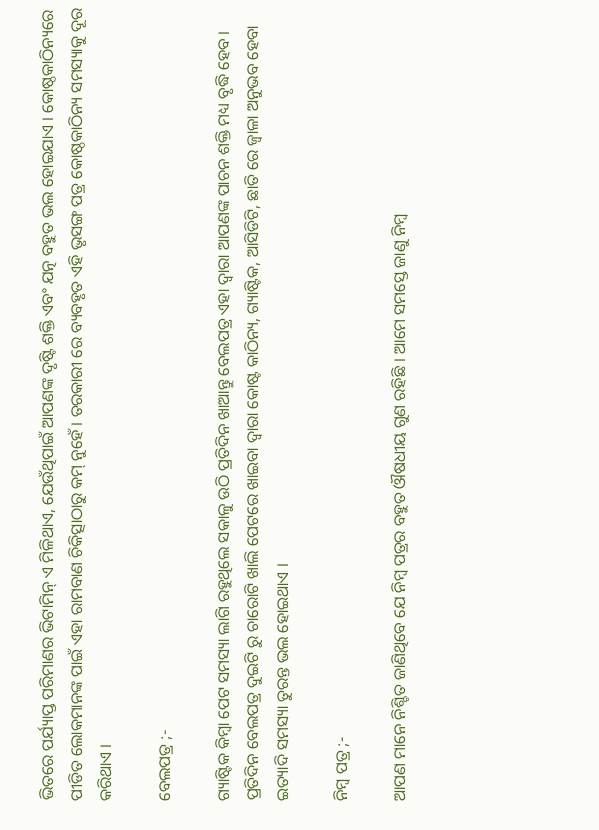ଭିତରେ ପର୍ଯ୍ୟାପ୍ତ ପରିମାଣର ଭିଟାମିନ୍ ଏ ମିଳିଥାଏ, ଯେଉଁଥିପାଇଁ ଆପଣଙ୍କ ଦୃଷ୍ଟି ଶକ୍ତି ଏବଂ ଯତ୍ନ ବହୁତ ଭଲ ହୋଇଯାଏ । କୋଷ୍ଠକାଠିନ୍ୟରେ ପୀଡିତ ଲୋକମାନଙ୍କ ପାଇଁ ଏହା ରାମବାଣ ଚିକିତ୍ସାଠାରୁ କମ୍ ନୁହେଁ । ତରକାରୀ ରେ ବ୍ୟବହୃତ ଏହି ଭୃସଙ୍ଗ ପତ୍ର କୋଷ୍ଠକାଠିନ୍ୟ ସମସ୍ୟାକୁ ଦୂର କରିଥାଏ ।

ବେଲପତ୍ର ;-

ଗ୍ୟାଷ୍ଟିକ କିମ୍ବା ପେଟ ସମସ୍ୟା ଲାଗି ରହୁଥିଲେ ସକାଳୁ ଉଠି ପ୍ରତିଦିନ ଖାଆନ୍ତୁ ବେଲପତ୍ର ଏହା ଦ୍ୱାରା ଆପଣଙ୍କ ପାଚନ ଶକ୍ତି ମଧ୍ୟ ବୃଦ୍ଧି ହେବ । ପ୍ରତିଦିନ ବେଲପତ୍ର ଦୁଇଟି ରୁ ଚାରୋଟି ଖାଲି ପେଟରେ ଖାଇବା ଦ୍ୱାରା କୋଷ୍ଟ କାଠିନ୍ୟ, ଗ୍ୟାଷ୍ଟିକ, ଆସିଡିଟି, ଛାତି ରେ ଜ୍ୱାଳା ଅନୁଭବ ହେବା ଇତ୍ୟାଦି ସମସ୍ୟା ତୁରନ୍ତ ଭଲ ହୋଇଥାଏ ।

ନିମ୍ବ ପତ୍ର ;-

ଆପଣ ମାନେ ନିଶ୍ଚିତ ଜାଣିଥିବେ ଯେ ନିମ୍ବ ପତ୍ରର ବହୁତ ଔଷଧୀୟ ଗୁଣ ରହିଛି । ଆମେ ସମସ୍ତେ ଜାଣୁ ନିମ୍ବ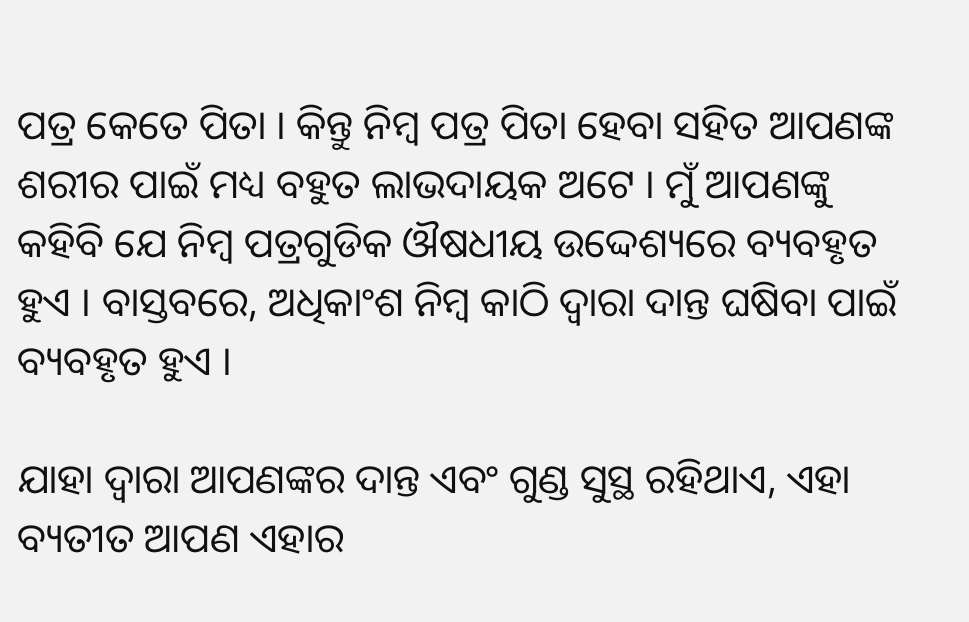ପତ୍ର କେତେ ପିତା । କିନ୍ତୁ ନିମ୍ବ ପତ୍ର ପିତା ହେବା ସହିତ ଆପଣଙ୍କ ଶରୀର ପାଇଁ ମଧ୍ୟ ବହୁତ ଲାଭଦାୟକ ଅଟେ । ମୁଁ ଆପଣଙ୍କୁ କହିବି ଯେ ନିମ୍ବ ପତ୍ରଗୁଡିକ ଔଷଧୀୟ ଉଦ୍ଦେଶ୍ୟରେ ବ୍ୟବହୃତ ହୁଏ । ବାସ୍ତବରେ, ଅଧିକାଂଶ ନିମ୍ବ କାଠି ଦ୍ୱାରା ଦାନ୍ତ ଘଷିବା ପାଇଁ ବ୍ୟବହୃତ ହୁଏ ।

ଯାହା ଦ୍ୱାରା ଆପଣଙ୍କର ଦାନ୍ତ ଏବଂ ଗୁଣ୍ଡ ସୁସ୍ଥ ରହିଥାଏ, ଏହା ବ୍ୟତୀତ ଆପଣ ଏହାର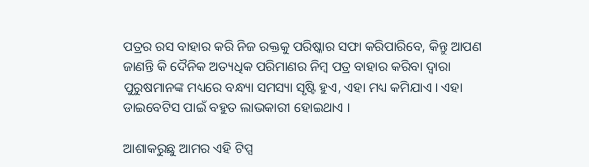ପତ୍ରର ରସ ବାହାର କରି ନିଜ ରକ୍ତକୁ ପରିଷ୍କାର ସଫା କରିପାରିବେ, କିନ୍ତୁ ଆପଣ ଜାଣନ୍ତି କି ଦୈନିକ ଅତ୍ୟଧିକ ପରିମାଣର ନିମ୍ବ ପତ୍ର ବାହାର କରିବା ଦ୍ୱାରା ପୁରୁଷମାନଙ୍କ ମଧ୍ୟରେ ବନ୍ଧ୍ୟା ସମସ୍ୟା ସୃଷ୍ଟି ହୁଏ, ଏହା ମଧ୍ୟ କମିଯାଏ । ଏହା ଡାଇବେଟିସ ପାଇଁ ବହୁତ ଲାଭକାରୀ ହୋଇଥାଏ ।

ଆଶାକରୁଛୁ ଆମର ଏହି ଟିପ୍ସ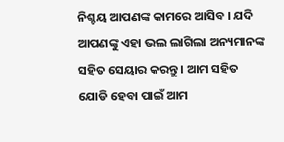ନିଶ୍ଚୟ ଆପଣଙ୍କ କାମରେ ଆସିବ । ଯଦି ଆପଣଙ୍କୁ ଏହା ଭଲ ଲାଗିଲା ଅନ୍ୟମାନଙ୍କ ସହିତ ସେୟାର କରନ୍ତୁ । ଆମ ସହିତ ଯୋଡି ହେବା ପାଇଁ ଆମ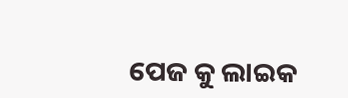ପେଜ କୁ ଲାଇକ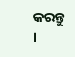କରନ୍ତୁ ।